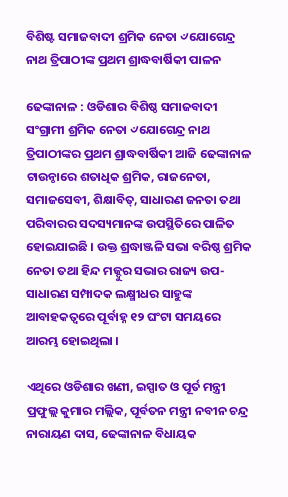ବିଶିଷ୍ଟ ସମାଜବାଦୀ ଶ୍ରମିକ ନେତା ୰ଯୋଗେନ୍ଦ୍ର ନାଥ ତ୍ରିପାଠୀଙ୍କ ପ୍ରଥମ ଶ୍ରାଦ୍ଧବାର୍ଷିକୀ ପାଳନ

ଢେଙ୍କାନାଳ : ଓଡିଶାର ବିଶିଷ୍ଠ ସମାଜବାଦୀ ସଂଗ୍ରାମୀ ଶ୍ରମିକ ନେତା ୰ଯୋଗେନ୍ଦ୍ର ନାଥ ତ୍ରିପାଠୀଙ୍କର ପ୍ରଥମ ଶ୍ରାଦ୍ଧବାର୍ଷିକୀ ଆଜି ଢେଙ୍କାନାଳ ଟାଉନ୍ଠାରେ ଶତାଧିକ ଶ୍ରମିକ, ରାଜନେତା, ସମାଜସେବୀ, ଶିକ୍ଷାବିତ୍, ସାଧାରଣ ଜନତା ତଥା ପରିବାରର ସଦସ୍ୟମାନଙ୍କ ଉପସ୍ଥିତିରେ ପାଳିତ ହୋଇଯାଇଛି । ଉକ୍ତ ଶ୍ରଦ୍ଧାଞ୍ଜଳି ସଭା ବରିଷ୍ଠ ଶ୍ରମିକ ନେତା ତଥା ହିନ୍ଦ ମଜ୍ଦୁର ସଭାର ରାଜ୍ୟ ଉପ-ସାଧାରଣ ସମ୍ପାଦକ ଲକ୍ଷ୍ମୀଧର ସାହୁଙ୍କ ଆବାହକତ୍ୱରେ ପୂର୍ବାହ୍ନ ୧୨ ଘଂଟା ସମୟରେ ଆରମ୍ଭ ହୋଇଥିଲା ।

ଏଥିରେ ଓଡିଶାର ଖଣୀ, ଇସ୍ପାତ ଓ ପୂର୍ତ ମନ୍ତ୍ରୀ ପ୍ରଫୁଲ୍ଲ କୁମାର ମଲ୍ଲିକ, ପୂର୍ବତନ ମନ୍ତ୍ରୀ ନବୀନ ଚନ୍ଦ୍ର ନାରାୟଣ ଦାସ, ଢେଙ୍କାନାଳ ବିଧାୟକ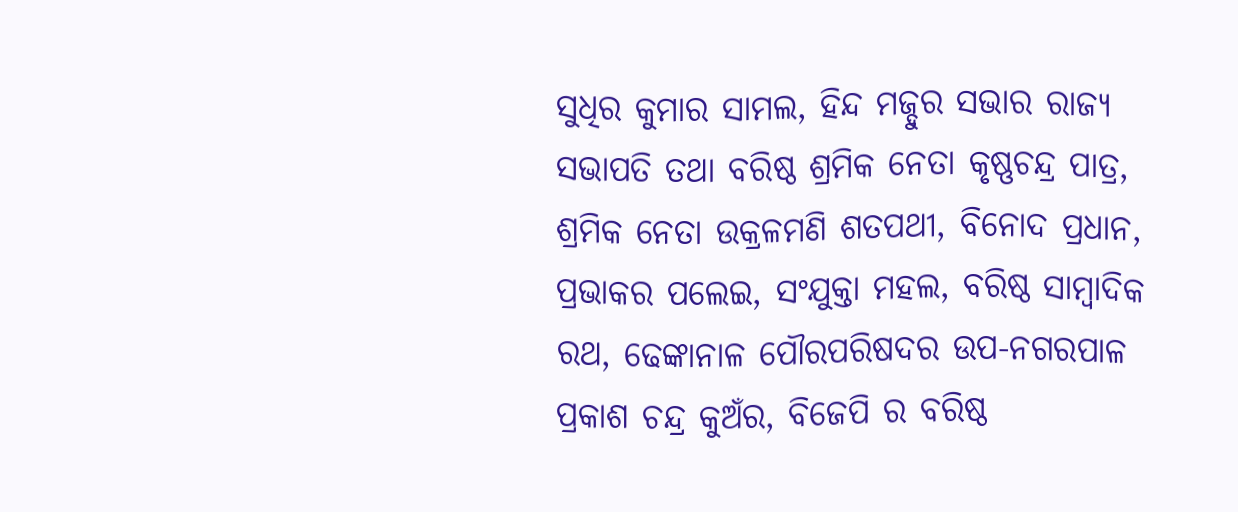ସୁଧିର କୁମାର ସାମଲ, ହିନ୍ଦ ମଜ୍ଦୁର ସଭାର ରାଜ୍ୟ ସଭାପତି ତଥା ବରିଷ୍ଠ ଶ୍ରମିକ ନେତା କୃଷ୍ଣଚନ୍ଦ୍ର ପାତ୍ର, ଶ୍ରମିକ ନେତା ଉକ୍ରଳମଣି ଶତପଥୀ, ବିନୋଦ ପ୍ରଧାନ, ପ୍ରଭାକର ପଲେଇ, ସଂଯୁକ୍ତା ମହଲ, ବରିଷ୍ଠ ସାମ୍ବାଦିକ ରଥ, ଢେଙ୍କାନାଳ ପୌରପରିଷଦର ଉପ-ନଗରପାଳ ପ୍ରକାଶ ଚନ୍ଦ୍ର କୁଅଁର, ବିଜେପି ର ବରିଷ୍ଠ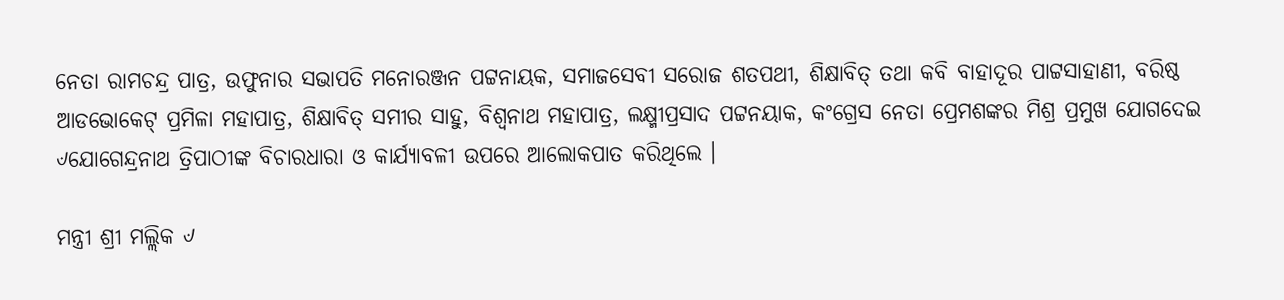ନେତା ରାମଚନ୍ଦ୍ର ପାତ୍ର, ଉଫୁନାର ସଭାପତି ମନୋରଞ୍ଜନ ପଟ୍ଟନାୟକ, ସମାଜସେବୀ ସରୋଜ ଶତପଥୀ, ଶିକ୍ଷାବିତ୍ ତଥା କବି ବାହାଦୂର ପାଟ୍ଟସାହାଣୀ, ବରିଷ୍ଠ ଆଡଭୋକେଟ୍ ପ୍ରମିଳା ମହାପାତ୍ର, ଶିକ୍ଷାବିତ୍ ସମୀର ସାହୁ, ବିଶ୍ୱନାଥ ମହାପାତ୍ର, ଲକ୍ଷ୍ମୀପ୍ରସାଦ ପଟ୍ଟନୟାକ, କଂଗ୍ରେସ ନେତା ପ୍ରେମଶଙ୍କର ମିଶ୍ର ପ୍ରମୁଖ ଯୋଗଦେଇ ୰ଯୋଗେନ୍ଦ୍ରନାଥ ତ୍ରିପାଠୀଙ୍କ ବିଚାରଧାରା ଓ କାର୍ଯ୍ୟାବଳୀ ଉପରେ ଆଲୋକପାତ କରିଥିଲେ ।

ମନ୍ତ୍ରୀ ଶ୍ରୀ ମଲ୍ଲିକ ୰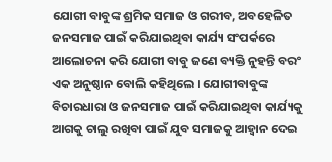ଯୋଗୀ ବାବୁଙ୍କ ଶ୍ରମିକ ସମାଜ ଓ ଗରୀବ, ଅବହେଳିତ ଜନସମାଜ ପାଇଁ କରିଯାଇଥିବା କାର୍ଯ୍ୟ ସଂପର୍କରେ ଆଲୋଚନା କରି ଯୋଗୀ ବାବୁ ଜଣେ ବ୍ୟକ୍ତି ନୁହନ୍ତି ବରଂ ଏକ ଅନୁଷ୍ଠାନ ବୋଲି କହିଥିଲେ । ଯୋଗୀବାବୁଙ୍କ ବିଚାରଧାରା ଓ ଜନସମାଜ ପାଇଁ କରିଯାଇଥିବା କାର୍ଯ୍ୟକୁ ଆଗକୁ ଚାଲୁ ରଖିବା ପାଇଁ ଯୁବ ସମାଜକୁ ଆହ୍ୱାନ ଦେଇ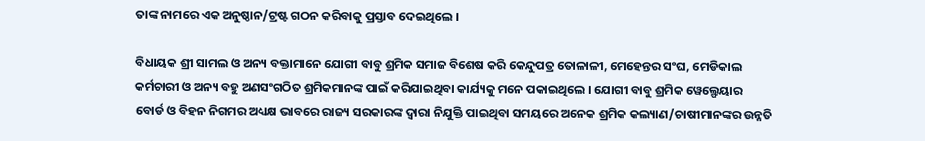ତାଙ୍କ ନାମରେ ଏକ ଅନୁଷ୍ଠାନ/ଟ୍ରଷ୍ଟ ଗଠନ କରିବାକୁ ପ୍ରସ୍ତାବ ଦେଇଥିଲେ ।

ବିଧାୟକ ଶ୍ରୀ ସାମଲ ଓ ଅନ୍ୟ ବକ୍ତାମାନେ ଯୋଗୀ ବାବୁ ଶ୍ରମିକ ସମାଜ ବିଶେଷ କରି କେନ୍ଦୁପତ୍ର ତୋଳାଳୀ, ମେହେନ୍ତର ସଂଘ, ମେଡିକାଲ କର୍ମଚାରୀ ଓ ଅନ୍ୟ ବହୁ ଅଣସଂଗଠିତ ଶ୍ରମିକମାନଙ୍କ ପାଇଁ କରିଯାଇଥିବା କାର୍ଯ୍ୟକୁ ମନେ ପକାଇଥିଲେ । ଯୋଗୀ ବାବୁ ଶ୍ରମିକ ୱେଲ୍ଫେୟାର ବୋର୍ଡ ଓ ବିହନ ନିଗମର ଅଧ୍ୟକ୍ଷ ଭାବରେ ରାଜ୍ୟ ସରକାରଙ୍କ ଦ୍ୱାରା ନିଯୁକ୍ତି ପାଇଥିବା ସମୟରେ ଅନେକ ଶ୍ରମିକ କଲ୍ୟାଣ/ଚାଷୀମାନଙ୍କର ଉନ୍ନତି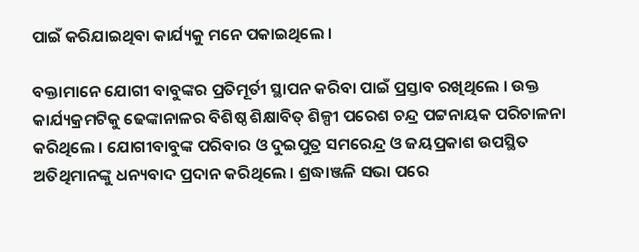ପାଇଁ କରିଯାଇଥିବା କାର୍ଯ୍ୟକୁ ମନେ ପକାଇଥିଲେ ।

ବକ୍ତାମାନେ ଯୋଗୀ ବାବୁଙ୍କର ପ୍ରତିମୂର୍ତୀ ସ୍ଥାପନ କରିବା ପାଇଁ ପ୍ରସ୍ତାବ ରଖିଥିଲେ । ଉକ୍ତ କାର୍ଯ୍ୟକ୍ରମଟିକୁ ଢେଙ୍କାନାଳର ବିଶିଷ୍ଠ ଶିକ୍ଷାବିତ୍ ଶିଳ୍ପୀ ପରେଶ ଚନ୍ଦ୍ର ପଟ୍ଟନାୟକ ପରିଚାଳନା କରିଥିଲେ । ଯୋଗୀବାବୁଙ୍କ ପରିବାର ଓ ଦୁଇପୁତ୍ର ସମରେନ୍ଦ୍ର ଓ ଜୟପ୍ରକାଶ ଉପସ୍ଥିତ ଅତିଥିମାନଙ୍କୁ ଧନ୍ୟବାଦ ପ୍ରଦାନ କରିଥିଲେ । ଶ୍ରଦ୍ଧାଞ୍ଜଳି ସଭା ପରେ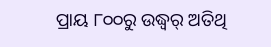ପ୍ରାୟ ୮୦୦ରୁ ଉଦ୍ଧ୍ୱର୍ ଅତିଥି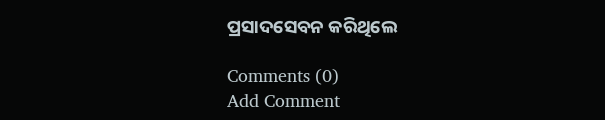ପ୍ରସାଦସେବନ କରିଥିଲେ

Comments (0)
Add Comment